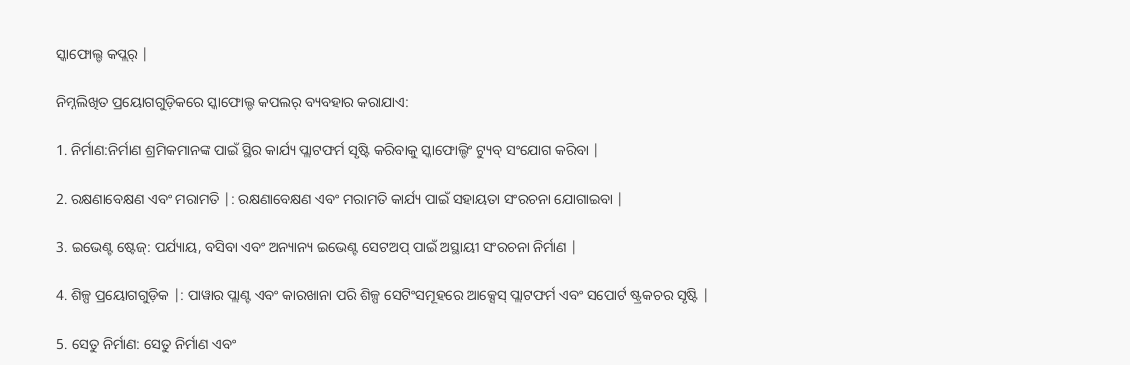ସ୍କାଫୋଲ୍ଡ କପ୍ଲର୍ |

ନିମ୍ନଲିଖିତ ପ୍ରୟୋଗଗୁଡ଼ିକରେ ସ୍କାଫୋଲ୍ଡ କପଲର୍ ବ୍ୟବହାର କରାଯାଏ:

1. ନିର୍ମାଣ:ନିର୍ମାଣ ଶ୍ରମିକମାନଙ୍କ ପାଇଁ ସ୍ଥିର କାର୍ଯ୍ୟ ପ୍ଲାଟଫର୍ମ ସୃଷ୍ଟି କରିବାକୁ ସ୍କାଫୋଲ୍ଡିଂ ଟ୍ୟୁବ୍ ସଂଯୋଗ କରିବା |

2. ରକ୍ଷଣାବେକ୍ଷଣ ଏବଂ ମରାମତି |: ରକ୍ଷଣାବେକ୍ଷଣ ଏବଂ ମରାମତି କାର୍ଯ୍ୟ ପାଇଁ ସହାୟତା ସଂରଚନା ଯୋଗାଇବା |

3. ଇଭେଣ୍ଟ ଷ୍ଟେଜ୍: ପର୍ଯ୍ୟାୟ, ବସିବା ଏବଂ ଅନ୍ୟାନ୍ୟ ଇଭେଣ୍ଟ ସେଟଅପ୍ ପାଇଁ ଅସ୍ଥାୟୀ ସଂରଚନା ନିର୍ମାଣ |

4. ଶିଳ୍ପ ପ୍ରୟୋଗଗୁଡ଼ିକ |: ପାୱାର ପ୍ଲାଣ୍ଟ ଏବଂ କାରଖାନା ପରି ଶିଳ୍ପ ସେଟିଂସମୂହରେ ଆକ୍ସେସ୍ ପ୍ଲାଟଫର୍ମ ଏବଂ ସପୋର୍ଟ ଷ୍ଟ୍ରକଚର ସୃଷ୍ଟି |

5. ସେତୁ ନିର୍ମାଣ: ସେତୁ ନିର୍ମାଣ ଏବଂ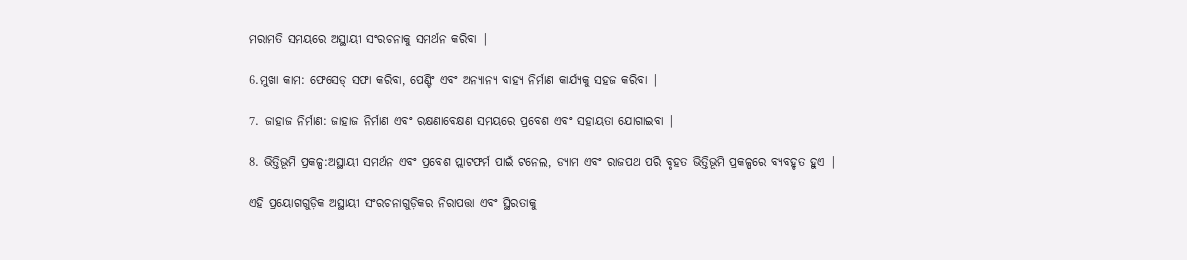ମରାମତି ସମୟରେ ଅସ୍ଥାୟୀ ସଂରଚନାକୁ ସମର୍ଥନ କରିବା |

6.ମୁଖା କାମ: ଫେସେଡ୍ ସଫା କରିବା, ପେଣ୍ଟିଂ ଏବଂ ଅନ୍ୟାନ୍ୟ ବାହ୍ୟ ନିର୍ମାଣ କାର୍ଯ୍ୟକୁ ସହଜ କରିବା |

7. ଜାହାଜ ନିର୍ମାଣ: ଜାହାଜ ନିର୍ମାଣ ଏବଂ ରକ୍ଷଣାବେକ୍ଷଣ ସମୟରେ ପ୍ରବେଶ ଏବଂ ସହାୟତା ଯୋଗାଇବା |

8. ଭିତ୍ତିଭୂମି ପ୍ରକଳ୍ପ:ଅସ୍ଥାୟୀ ସମର୍ଥନ ଏବଂ ପ୍ରବେଶ ପ୍ଲାଟଫର୍ମ ପାଇଁ ଟନେଲ, ଡ୍ୟାମ ଏବଂ ରାଜପଥ ପରି ବୃହତ ଭିତ୍ତିଭୂମି ପ୍ରକଳ୍ପରେ ବ୍ୟବହୃତ ହୁଏ |

ଏହି ପ୍ରୟୋଗଗୁଡ଼ିକ ଅସ୍ଥାୟୀ ସଂରଚନାଗୁଡ଼ିକର ନିରାପତ୍ତା ଏବଂ ସ୍ଥିରତାକୁ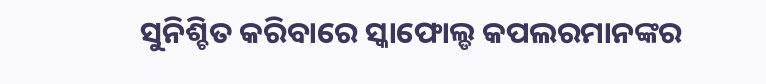ସୁନିଶ୍ଚିତ କରିବାରେ ସ୍କାଫୋଲ୍ଡ କପଲରମାନଙ୍କର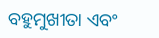ବହୁମୁଖୀତା ଏବଂ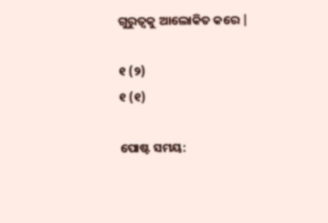ଗୁରୁତ୍ୱକୁ ଆଲୋକିତ କରେ |

୧ (୨)
୧ (୧)

ପୋଷ୍ଟ ସମୟ: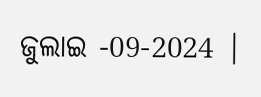ଜୁଲାଇ -09-2024 |